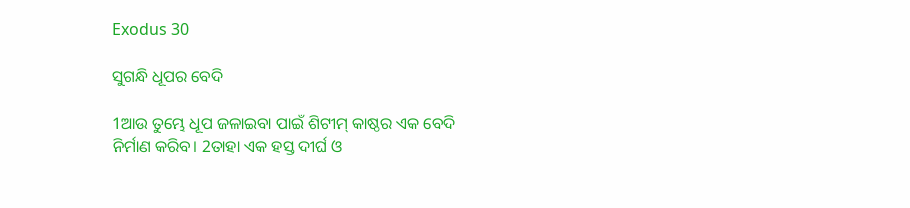Exodus 30

ସୁଗନ୍ଧି ଧୂପର ବେଦି

1ଆଉ ତୁମ୍ଭେ ଧୂପ ଜଳାଇବା ପାଇଁ ଶିଟୀମ୍‍ କାଷ୍ଠର ଏକ ବେଦି ନିର୍ମାଣ କରିବ। 2ତାହା ଏକ ହସ୍ତ ଦୀର୍ଘ ଓ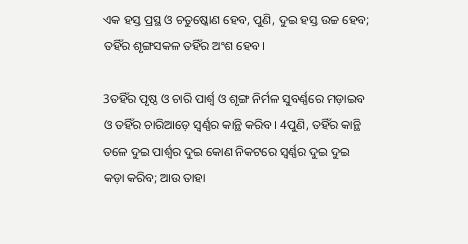ଏକ ହସ୍ତ ପ୍ରସ୍ଥ ଓ ଚତୁଷ୍କୋଣ ହେବ, ପୁଣି, ଦୁଇ ହସ୍ତ ଉଚ୍ଚ ହେବ; ତହିଁର ଶୃଙ୍ଗସକଳ ତହିଁର ଅଂଶ ହେବ।

3ତହିଁର ପୃଷ୍ଠ ଓ ଚାରି ପାର୍ଶ୍ୱ ଓ ଶୃଙ୍ଗ ନିର୍ମଳ ସୁବର୍ଣ୍ଣରେ ମଡ଼ାଇବ ଓ ତହିଁର ଚାରିଆଡ଼େ ସ୍ୱର୍ଣ୍ଣର କାନ୍ଥି କରିବ। 4ପୁଣି, ତହିଁର କାନ୍ଥି ତଳେ ଦୁଇ ପାର୍ଶ୍ୱର ଦୁଇ କୋଣ ନିକଟରେ ସ୍ୱର୍ଣ୍ଣର ଦୁଇ ଦୁଇ କଡ଼ା କରିବ; ଆଉ ତାହା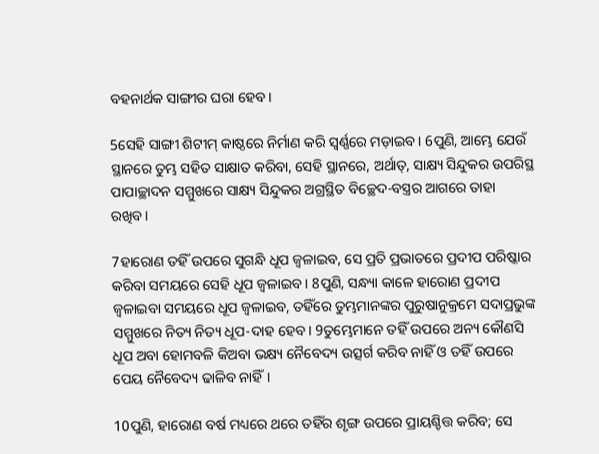ବହନାର୍ଥକ ସାଙ୍ଗୀର ଘରା ହେବ।

5ସେହି ସାଙ୍ଗୀ ଶିଟୀମ୍‍ କାଷ୍ଠରେ ନିର୍ମାଣ କରି ସ୍ୱର୍ଣ୍ଣରେ ମଡ଼ାଇବ। 6ପୁଣି, ଆମ୍ଭେ ଯେଉଁ ସ୍ଥାନରେ ତୁମ୍ଭ ସହିତ ସାକ୍ଷାତ କରିବା, ସେହି ସ୍ଥାନରେ, ଅର୍ଥାତ୍‍, ସାକ୍ଷ୍ୟ ସିନ୍ଦୁକର ଉପରିସ୍ଥ ପାପାଚ୍ଛାଦନ ସମ୍ମୁଖରେ ସାକ୍ଷ୍ୟ ସିନ୍ଦୁକର ଅଗ୍ରସ୍ଥିତ ବିଚ୍ଛେଦ-ବସ୍ତ୍ରର ଆଗରେ ତାହା ରଖିବ।

7ହାରୋଣ ତହିଁ ଉପରେ ସୁଗନ୍ଧି ଧୂପ ଜ୍ୱଳାଇବ, ସେ ପ୍ରତି ପ୍ରଭାତରେ ପ୍ରଦୀପ ପରିଷ୍କାର କରିବା ସମୟରେ ସେହି ଧୂପ ଜ୍ୱଳାଇବ। 8ପୁଣି, ସନ୍ଧ୍ୟା କାଳେ ହାରୋଣ ପ୍ରଦୀପ ଜ୍ୱଳାଇବା ସମୟରେ ଧୂପ ଜ୍ୱଳାଇବ, ତହିଁରେ ତୁମ୍ଭମାନଙ୍କର ପୁରୁଷାନୁକ୍ରମେ ସଦାପ୍ରଭୁଙ୍କ ସମ୍ମୁଖରେ ନିତ୍ୟ ନିତ୍ୟ ଧୂପ-ଦାହ ହେବ। 9ତୁମ୍ଭେମାନେ ତହିଁ ଉପରେ ଅନ୍ୟ କୌଣସି ଧୂପ ଅବା ହୋମବଳି କିଅବା ଭକ୍ଷ୍ୟ ନୈବେଦ୍ୟ ଉତ୍ସର୍ଗ କରିବ ନାହିଁ ଓ ତହିଁ ଉପରେ ପେୟ ନୈବେଦ୍ୟ ଢାଳିବ ନାହିଁ।

10ପୁଣି, ହାରୋଣ ବର୍ଷ ମଧ୍ୟରେ ଥରେ ତହିଁର ଶୃଙ୍ଗ ଉପରେ ପ୍ରାୟଶ୍ଚିତ୍ତ କରିବ; ସେ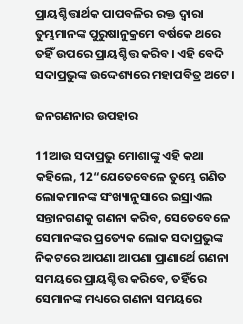ପ୍ରାୟଶ୍ଚିତ୍ତାର୍ଥକ ପାପବଳିର ରକ୍ତ ଦ୍ୱାରା ତୁମ୍ଭମାନଙ୍କ ପୁରୁଷାନୁକ୍ରମେ ବର୍ଷକେ ଥରେ ତହିଁ ଉପରେ ପ୍ରାୟଶ୍ଚିତ୍ତ କରିବ। ଏହି ବେଦି ସଦାପ୍ରଭୁଙ୍କ ଉଦ୍ଦେଶ୍ୟରେ ମହାପବିତ୍ର ଅଟେ।

ଜନଗଣନାର ଉପହାର

11ଆଉ ସଦାପ୍ରଭୁ ମୋଶାଙ୍କୁ ଏହି କଥା କହିଲେ, 12“ଯେତେବେଳେ ତୁମ୍ଭେ ଗଣିତ ଲୋକମାନଙ୍କ ସଂଖ୍ୟାନୁସାରେ ଇସ୍ରାଏଲ ସନ୍ତାନଗଣକୁ ଗଣନା କରିବ, ସେତେବେଳେ ସେମାନଙ୍କର ପ୍ରତ୍ୟେକ ଲୋକ ସଦାପ୍ରଭୁଙ୍କ ନିକଟରେ ଆପଣା ଆପଣା ପ୍ରାଣାର୍ଥେ ଗଣନା ସମୟରେ ପ୍ରାୟଶ୍ଚିତ୍ତ କରିବେ, ତହିଁରେ ସେମାନଙ୍କ ମଧ୍ୟରେ ଗଣନା ସମୟରେ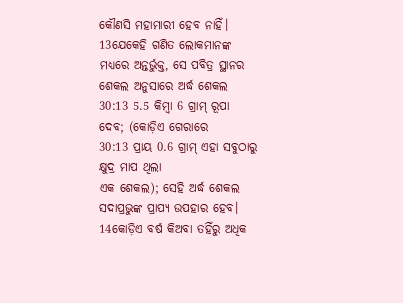କୌଣସି ମହାମାରୀ ହେବ ନାହିଁ। 13ଯେକେହି ଗଣିତ ଲୋକମାନଙ୍କ ମଧ୍ୟରେ ଅନ୍ତର୍ଭୁକ୍ତ, ସେ ପବିତ୍ର ସ୍ଥାନର ଶେକଲ ଅନୁସାରେ ଅର୍ଦ୍ଧ ଶେକଲ
30:13 5.5 କିମ୍ବା 6 ଗ୍ରାମ୍ ରୂପା
ଦେବ; (କୋଡ଼ିଏ ଗେରାରେ
30:13 ପ୍ରାୟ 0.6 ଗ୍ରାମ୍ ଏହା ସବୁଠାରୁ କ୍ଷୁଦ୍ର ମାପ ଥିଲା
ଏକ ଶେକଲ); ସେହି ଅର୍ଦ୍ଧ ଶେକଲ ସଦାପ୍ରଭୁଙ୍କ ପ୍ରାପ୍ୟ ଉପହାର ହେବ।
14କୋଡ଼ିଏ ବର୍ଷ କିଅବା ତହିଁରୁ ଅଧିକ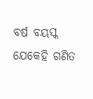ବର୍ଷ ବୟସ୍କ ଯେକେହି ଗଣିତ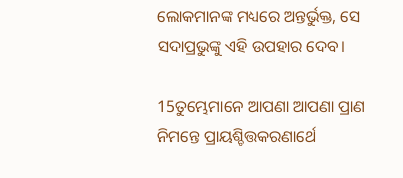ଲୋକମାନଙ୍କ ମଧ୍ୟରେ ଅନ୍ତର୍ଭୁକ୍ତ, ସେ ସଦାପ୍ରଭୁଙ୍କୁ ଏହି ଉପହାର ଦେବ।

15ତୁମ୍ଭେମାନେ ଆପଣା ଆପଣା ପ୍ରାଣ ନିମନ୍ତେ ପ୍ରାୟଶ୍ଚିତ୍ତକରଣାର୍ଥେ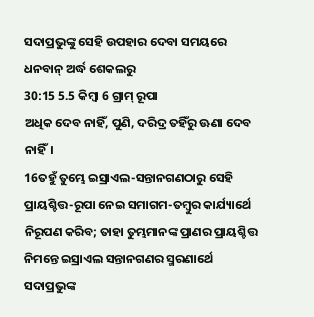ସଦାପ୍ରଭୁଙ୍କୁ ସେହି ଉପହାର ଦେବା ସମୟରେ ଧନବାନ୍ ଅର୍ଦ୍ଧ ଶେକଲରୁ
30:15 5.5 କିମ୍ବା 6 ଗ୍ରାମ୍ ରୂପା
ଅଧିକ ଦେବ ନାହିଁ, ପୁଣି, ଦରିଦ୍ର ତହିଁରୁ ଊଣା ଦେବ ନାହିଁ।
16ତହୁଁ ତୁମ୍ଭେ ଇସ୍ରାଏଲ-ସନ୍ତାନଗଣଠାରୁ ସେହି ପ୍ରାୟଶ୍ଚିତ୍ତ-ରୂପା ନେଇ ସମାଗମ-ତମ୍ବୁର କାର୍ଯ୍ୟାର୍ଥେ ନିରୂପଣ କରିବ; ତାହା ତୁମ୍ଭମାନଙ୍କ ପ୍ରାଣର ପ୍ରାୟଶ୍ଚିତ୍ତ ନିମନ୍ତେ ଇସ୍ରାଏଲ ସନ୍ତାନଗଣର ସ୍ମରଣାର୍ଥେ ସଦାପ୍ରଭୁଙ୍କ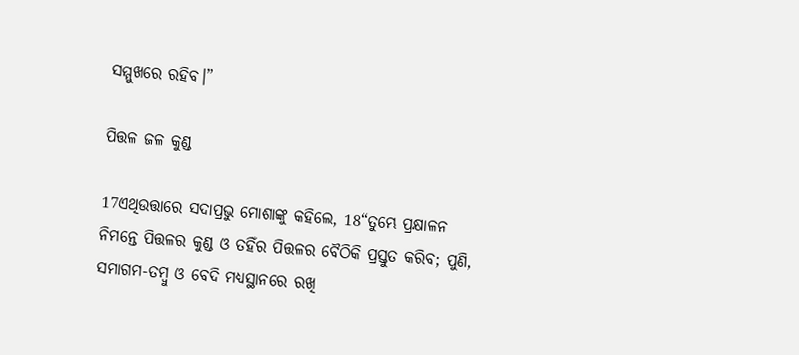ସମ୍ମୁଖରେ ରହିବ।”

ପିତ୍ତଳ ଜଳ କୁଣ୍ଡ

17ଏଥିଉତ୍ତାରେ ସଦାପ୍ରଭୁ ମୋଶାଙ୍କୁ କହିଲେ, 18“ତୁମ୍ଭେ ପ୍ରକ୍ଷାଳନ ନିମନ୍ତେ ପିତ୍ତଳର କୁଣ୍ଡ ଓ ତହିଁର ପିତ୍ତଳର ବୈଠିକି ପ୍ରସ୍ତୁତ କରିବ; ପୁଣି, ସମାଗମ-ତମ୍ବୁ ଓ ବେଦି ମଧ୍ୟସ୍ଥାନରେ ରଖି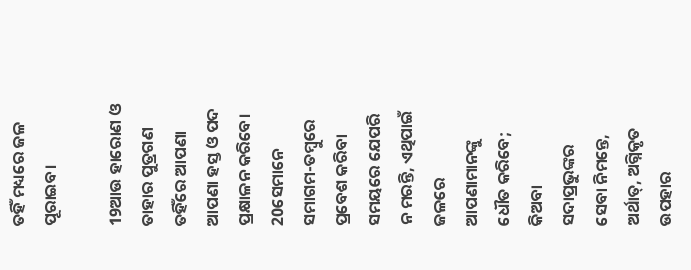ତହିଁ ମଧ୍ୟରେ ଜଳ ପୂରାଇବ।

19ଆଉ ହାରୋଣ ଓ ତାହାର ପୁତ୍ରଗଣ ତହିଁରେ ଆପଣା ଆପଣା ହସ୍ତ ଓ ପଦ ପ୍ରକ୍ଷାଳନ କରିବେ। 20ସେମାନେ ସମାଗମ-ତମ୍ବୁରେ ପ୍ରବେଶ କରିବା ସମୟରେ ଯେପରି ନ ମରନ୍ତି, ଏଥିପାଇଁ ଜଳରେ ଆପଣାମାନଙ୍କୁ ଧୌତ କରିବେ; କିଅବା ସଦାପ୍ରଭୁଙ୍କର ସେବା ନିମନ୍ତେ, ଅର୍ଥାତ୍‍, ଅଗ୍ନିକୃତ ଉପହାର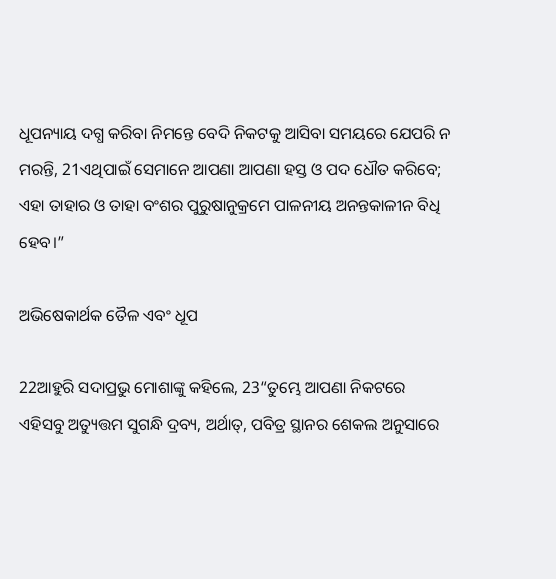ଧୂପନ୍ୟାୟ ଦଗ୍ଧ କରିବା ନିମନ୍ତେ ବେଦି ନିକଟକୁ ଆସିବା ସମୟରେ ଯେପରି ନ ମରନ୍ତି, 21ଏଥିପାଇଁ ସେମାନେ ଆପଣା ଆପଣା ହସ୍ତ ଓ ପଦ ଧୌତ କରିବେ; ଏହା ତାହାର ଓ ତାହା ବଂଶର ପୁରୁଷାନୁକ୍ରମେ ପାଳନୀୟ ଅନନ୍ତକାଳୀନ ବିଧି ହେବ।”

ଅଭିଷେକାର୍ଥକ ତୈଳ ଏବଂ ଧୂପ

22ଆହୁରି ସଦାପ୍ରଭୁ ମୋଶାଙ୍କୁ କହିଲେ, 23“ତୁମ୍ଭେ ଆପଣା ନିକଟରେ ଏହିସବୁ ଅତ୍ୟୁତ୍ତମ ସୁଗନ୍ଧି ଦ୍ରବ୍ୟ, ଅର୍ଥାତ୍‍, ପବିତ୍ର ସ୍ଥାନର ଶେକଲ ଅନୁସାରେ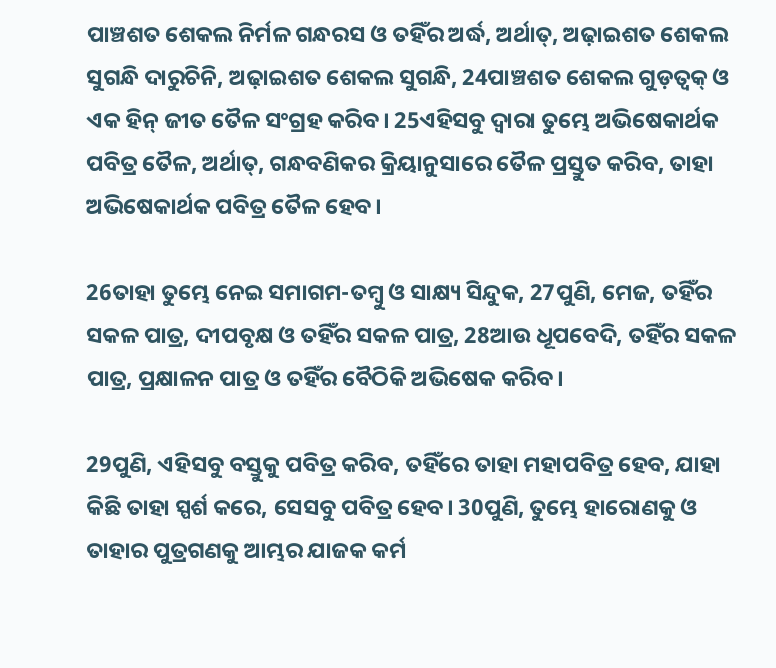ପାଞ୍ଚଶତ ଶେକଲ ନିର୍ମଳ ଗନ୍ଧରସ ଓ ତହିଁର ଅର୍ଦ୍ଧ, ଅର୍ଥାତ୍‍, ଅଢ଼ାଇଶତ ଶେକଲ ସୁଗନ୍ଧି ଦାରୁଚିନି, ଅଢ଼ାଇଶତ ଶେକଲ ସୁଗନ୍ଧି, 24ପାଞ୍ଚଶତ ଶେକଲ ଗୁଡ଼ତ୍ୱକ୍‍ ଓ ଏକ ହିନ୍‍ ଜୀତ ତୈଳ ସଂଗ୍ରହ କରିବ। 25ଏହିସବୁ ଦ୍ୱାରା ତୁମ୍ଭେ ଅଭିଷେକାର୍ଥକ ପବିତ୍ର ତୈଳ, ଅର୍ଥାତ୍‍, ଗନ୍ଧବଣିକର କ୍ରିୟାନୁସାରେ ତୈଳ ପ୍ରସ୍ତୁତ କରିବ, ତାହା ଅଭିଷେକାର୍ଥକ ପବିତ୍ର ତୈଳ ହେବ।

26ତାହା ତୁମ୍ଭେ ନେଇ ସମାଗମ-ତମ୍ବୁ ଓ ସାକ୍ଷ୍ୟ ସିନ୍ଦୁକ, 27ପୁଣି, ମେଜ, ତହିଁର ସକଳ ପାତ୍ର, ଦୀପବୃକ୍ଷ ଓ ତହିଁର ସକଳ ପାତ୍ର, 28ଆଉ ଧୂପବେଦି, ତହିଁର ସକଳ ପାତ୍ର, ପ୍ରକ୍ଷାଳନ ପାତ୍ର ଓ ତହିଁର ବୈଠିକି ଅଭିଷେକ କରିବ।

29ପୁଣି, ଏହିସବୁ ବସ୍ତୁକୁ ପବିତ୍ର କରିବ, ତହିଁରେ ତାହା ମହାପବିତ୍ର ହେବ, ଯାହା କିଛି ତାହା ସ୍ପର୍ଶ କରେ, ସେସବୁ ପବିତ୍ର ହେବ। 30ପୁଣି, ତୁମ୍ଭେ ହାରୋଣକୁ ଓ ତାହାର ପୁତ୍ରଗଣକୁ ଆମ୍ଭର ଯାଜକ କର୍ମ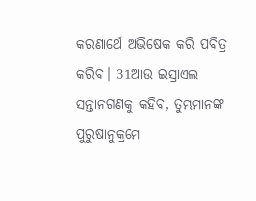କରଣାର୍ଥେ ଅଭିଷେକ କରି ପବିତ୍ର କରିବ। 31ଆଉ ଇସ୍ରାଏଲ ସନ୍ତାନଗଣକୁ କହିବ, ତୁମ୍ଭମାନଙ୍କ ପୁରୁଷାନୁକ୍ରମେ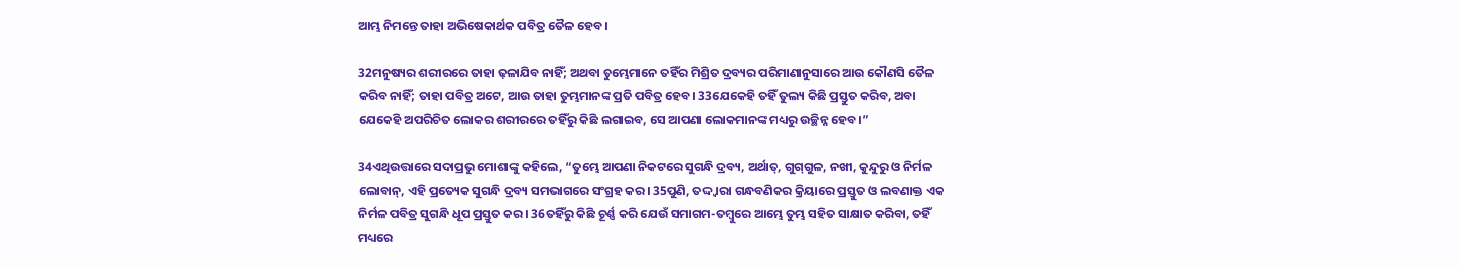ଆମ୍ଭ ନିମନ୍ତେ ତାହା ଅଭିଷେକାର୍ଥକ ପବିତ୍ର ତୈଳ ହେବ।

32ମନୁଷ୍ୟର ଶରୀରରେ ତାହା ଢ଼ଳାଯିବ ନାହିଁ; ଅଥବା ତୁମ୍ଭେମାନେ ତହିଁର ମିଶ୍ରିତ ଦ୍ରବ୍ୟର ପରିମାଣାନୁସାରେ ଆଉ କୌଣସି ତୈଳ କରିବ ନାହିଁ; ତାହା ପବିତ୍ର ଅଟେ, ଆଉ ତାହା ତୁମ୍ଭମାନଙ୍କ ପ୍ରତି ପବିତ୍ର ହେବ। 33ଯେକେହି ତହିଁ ତୁଲ୍ୟ କିଛି ପ୍ରସ୍ତୁତ କରିବ, ଅବା ଯେକେହି ଅପରିଚିତ ଲୋକର ଶରୀରରେ ତହିଁରୁ କିଛି ଲଗାଇବ, ସେ ଆପଣା ଲୋକମାନଙ୍କ ମଧ୍ୟରୁ ଉଚ୍ଛିନ୍ନ ହେବ।”

34ଏଥିଉତ୍ତାରେ ସଦାପ୍ରଭୁ ମୋଶାଙ୍କୁ କହିଲେ, “ତୁମ୍ଭେ ଆପଣା ନିକଟରେ ସୁଗନ୍ଧି ଦ୍ରବ୍ୟ, ଅର୍ଥାତ୍‍, ଗୁଗ୍‍ଗୁଳ, ନଖୀ, କୁନ୍ଦୁରୁ ଓ ନିର୍ମଳ ଲୋବାନ୍‍, ଏହି ପ୍ରତ୍ୟେକ ସୁଗନ୍ଧି ଦ୍ରବ୍ୟ ସମଭାଗରେ ସଂଗ୍ରହ କର। 35ପୁଣି, ତଦ୍ଦ୍ୱାରା ଗନ୍ଧବଣିକର କ୍ରିୟାରେ ପ୍ରସ୍ତୁତ ଓ ଲବଣାକ୍ତ ଏକ ନିର୍ମଳ ପବିତ୍ର ସୁଗନ୍ଧି ଧୂପ ପ୍ରସ୍ତୁତ କର। 36ତହିଁରୁ କିଛି ଚୂର୍ଣ୍ଣ କରି ଯେଉଁ ସମାଗମ-ତମ୍ବୁରେ ଆମ୍ଭେ ତୁମ୍ଭ ସହିତ ସାକ୍ଷାତ କରିବା, ତହିଁ ମଧ୍ୟରେ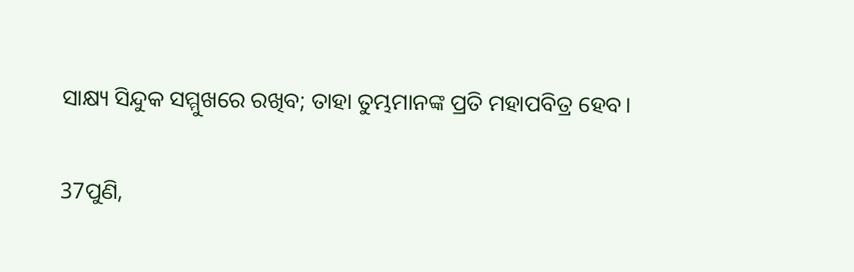ସାକ୍ଷ୍ୟ ସିନ୍ଦୁକ ସମ୍ମୁଖରେ ରଖିବ; ତାହା ତୁମ୍ଭମାନଙ୍କ ପ୍ରତି ମହାପବିତ୍ର ହେବ।

37ପୁଣି,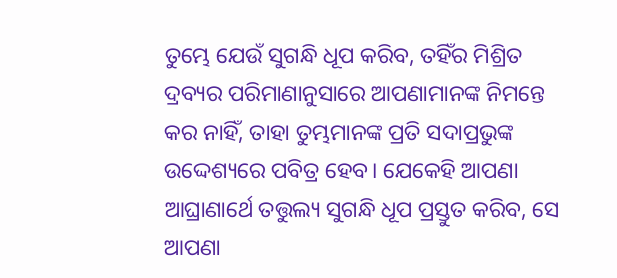ତୁମ୍ଭେ ଯେଉଁ ସୁଗନ୍ଧି ଧୂପ କରିବ, ତହିଁର ମିଶ୍ରିତ ଦ୍ରବ୍ୟର ପରିମାଣାନୁସାରେ ଆପଣାମାନଙ୍କ ନିମନ୍ତେ କର ନାହିଁ, ତାହା ତୁମ୍ଭମାନଙ୍କ ପ୍ରତି ସଦାପ୍ରଭୁଙ୍କ ଉଦ୍ଦେଶ୍ୟରେ ପବିତ୍ର ହେବ। ଯେକେହି ଆପଣା ଆଘ୍ରାଣାର୍ଥେ ତତ୍ତୁଲ୍ୟ ସୁଗନ୍ଧି ଧୂପ ପ୍ରସ୍ତୁତ କରିବ, ସେ ଆପଣା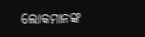ଲୋକମାନଙ୍କ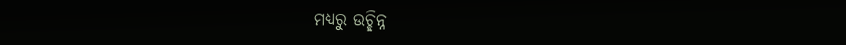ମଧ୍ୟରୁ ଉଚ୍ଛିନ୍ନ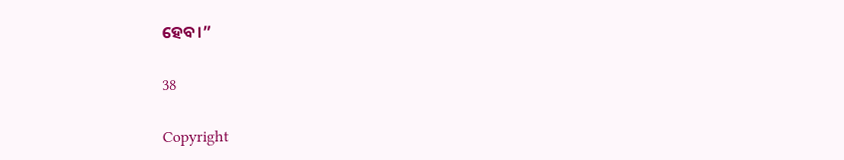ହେବ।”

38

Copyright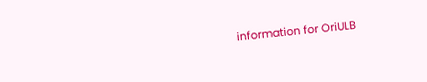information for OriULB